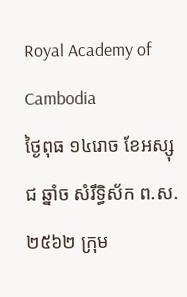Royal Academy of Cambodia
ថ្ងៃពុធ ១៤រោច ខែអស្សុជ ឆ្នាំច សំរឹទ្ធិស័ក ព.ស.២៥៦២ ក្រុម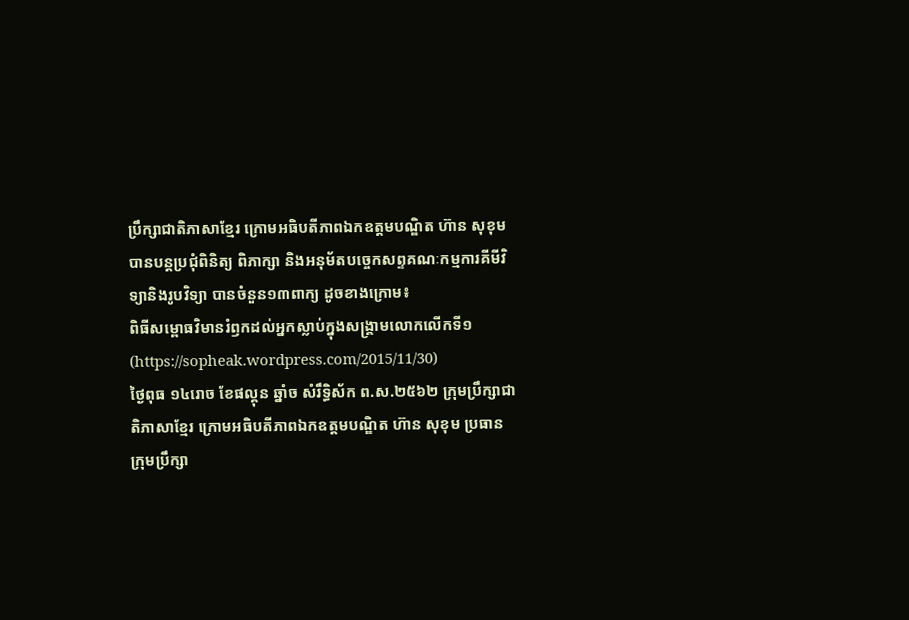ប្រឹក្សាជាតិភាសាខ្មែរ ក្រោមអធិបតីភាពឯកឧត្តមបណ្ឌិត ហ៊ាន សុខុម បានបន្តប្រជុំពិនិត្យ ពិភាក្សា និងអនុម័តបច្ចេកសព្ទគណៈកម្មការគីមីវិទ្យានិងរូបវិទ្យា បានចំនួន១៣ពាក្យ ដូចខាងក្រោម៖
ពិធីសម្ពោធវិមានរំឭកដល់អ្នកស្លាប់ក្នុងសង្គ្រាមលោកលើកទី១ (https://sopheak.wordpress.com/2015/11/30)
ថ្ងៃពុធ ១៤រោច ខែផល្គុន ឆ្នាំច សំរឹទ្ធិស័ក ព.ស.២៥៦២ ក្រុមប្រឹក្សាជាតិភាសាខ្មែរ ក្រោមអធិបតីភាពឯកឧត្តមបណ្ឌិត ហ៊ាន សុខុម ប្រធានក្រុមប្រឹក្សា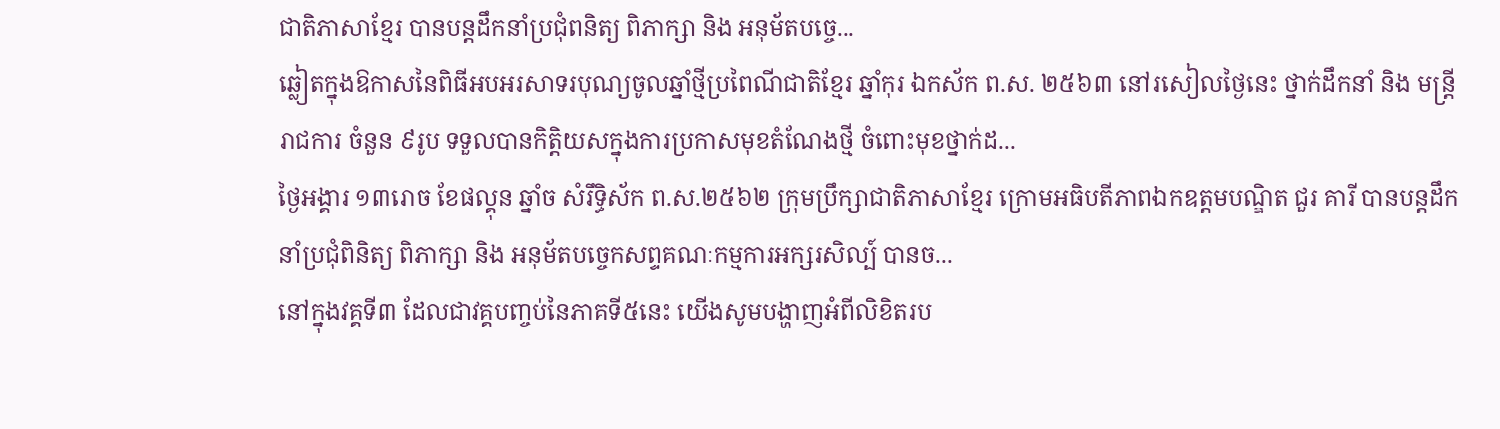ជាតិភាសាខ្មែរ បានបន្តដឹកនាំប្រជុំពនិត្យ ពិភាក្សា និង អនុម័តបច្ចេ...
ឆ្លៀតក្នុងឱកាសនៃពិធីអបអរសាទរបុណ្យចូលឆ្នាំថ្មីប្រពៃណីជាតិខ្មែរ ឆ្នាំកុរ ឯកស័ក ព.ស. ២៥៦៣ នៅរសៀលថ្ងៃនេះ ថ្នាក់ដឹកនាំ និង មន្ត្រីរាជការ ចំនួន ៩រូប ទទួលបានកិត្តិយសក្នុងការប្រកាសមុខតំណែងថ្មី ចំពោះមុខថ្នាក់ដ...
ថ្ងៃអង្គារ ១៣រោច ខែផល្គុន ឆ្នាំច សំរឹទ្ធិស័ក ព.ស.២៥៦២ ក្រុមប្រឹក្សាជាតិភាសាខ្មែរ ក្រោមអធិបតីភាពឯកឧត្តមបណ្ឌិត ជួរ គារី បានបន្តដឹកនាំប្រជុំពិនិត្យ ពិភាក្សា និង អនុម័តបច្ចេកសព្ទគណៈកម្មការអក្សរសិល្ប៍ បានច...
នៅក្នុងវគ្គទី៣ ដែលជាវគ្គបញ្ចប់នៃភាគទី៥នេះ យើងសូមបង្ហាញអំពីលិខិតរប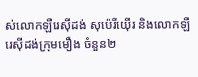ស់លោកឡឺរេស៊ីដង់ សុប៉េរីយ៉ើរ និងលោកឡឺរេស៊ីដង់ក្រុមមឿង ចំនួន២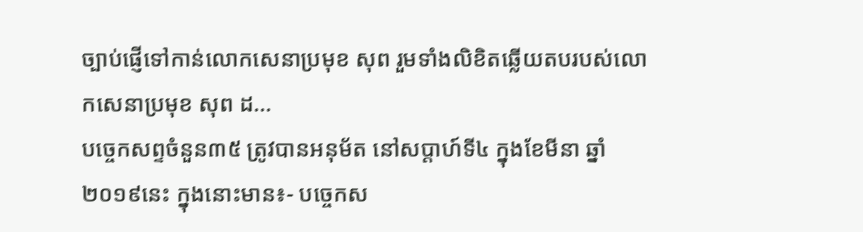ច្បាប់ផ្ញើទៅកាន់លោកសេនាប្រមុខ សុព រួមទាំងលិខិតឆ្លើយតបរបស់លោកសេនាប្រមុខ សុព ដ...
បច្ចេកសព្ទចំនួន៣៥ ត្រូវបានអនុម័ត នៅសប្តាហ៍ទី៤ ក្នុងខែមីនា ឆ្នាំ២០១៩នេះ ក្នុងនោះមាន៖- បច្ចេកស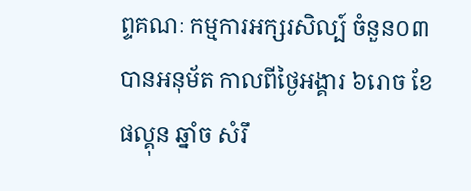ព្ទគណៈ កម្មការអក្សរសិល្ប៍ ចំនួន០៣ បានអនុម័ត កាលពីថ្ងៃអង្គារ ៦រោច ខែផល្គុន ឆ្នាំច សំរឹ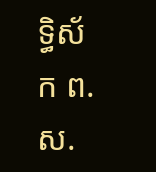ទ្ធិស័ក ព.ស.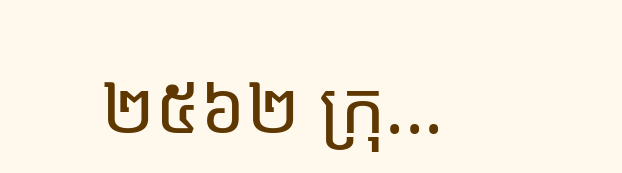២៥៦២ ក្រុ...